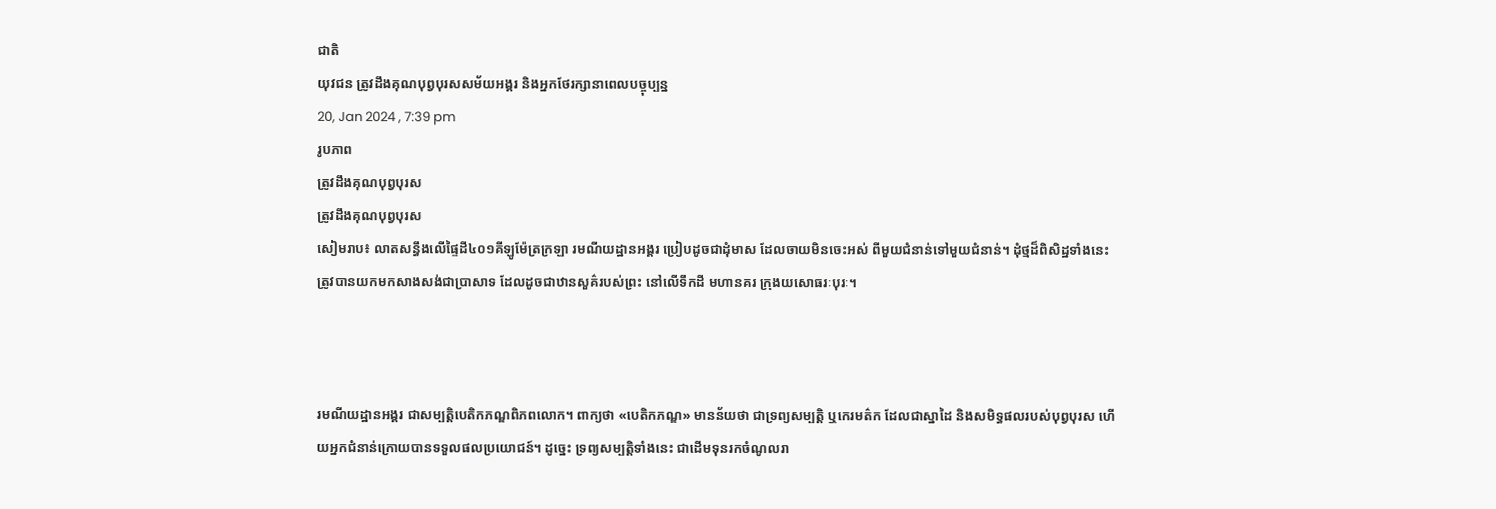ជាតិ
យុវជន ត្រូវដឹងគុណបុព្វបុរសសម័យអង្គរ និងអ្នកថែរក្សានាពេលបច្ចុប្បន្ន
20, Jan 2024 , 7:39 pm
រូបភាព
ត្រូវដឹងគុណបុព្វបុរស
ត្រូវដឹងគុណបុព្វបុរស
សៀមរាប៖ លាតសន្ធឹងលើផ្ទៃដី៤០១គីឡូម៉ែត្រក្រឡា រមណីយដ្ឋានអង្គរ ប្រៀបដូចជាដុំមាស ដែលចាយមិនចេះអស់ ពីមួយជំនាន់ទៅមួយជំនាន់។ ដុំថ្មដ៏ពិសិដ្ឋទាំងនេះ ត្រូវបានយកមកសាងសង់ជាប្រាសាទ ដែលដូចជាឋានសួគ៌របស់ព្រះ នៅលើទឹកដី មហានគរ ក្រុងយសោធរៈបុរៈ។



រមណីយដ្ឋានអង្គរ ជាសម្បត្តិបេតិកភណ្ឌពិភពលោក។ ពាក្យថា «បេតិកភណ្ឌ» មានន័យថា ជាទ្រព្យសម្បត្តិ ឬកេរមត៌ក ដែលជាស្នាដៃ និងសមិទ្ធផលរបស់បុព្វបុរស ហើយអ្នកជំនាន់ក្រោយបានទទួលផលប្រយោជន៍។ ដូច្នេះ ទ្រព្យសម្បត្តិទាំងនេះ ជាដើមទុនរកចំណូលរា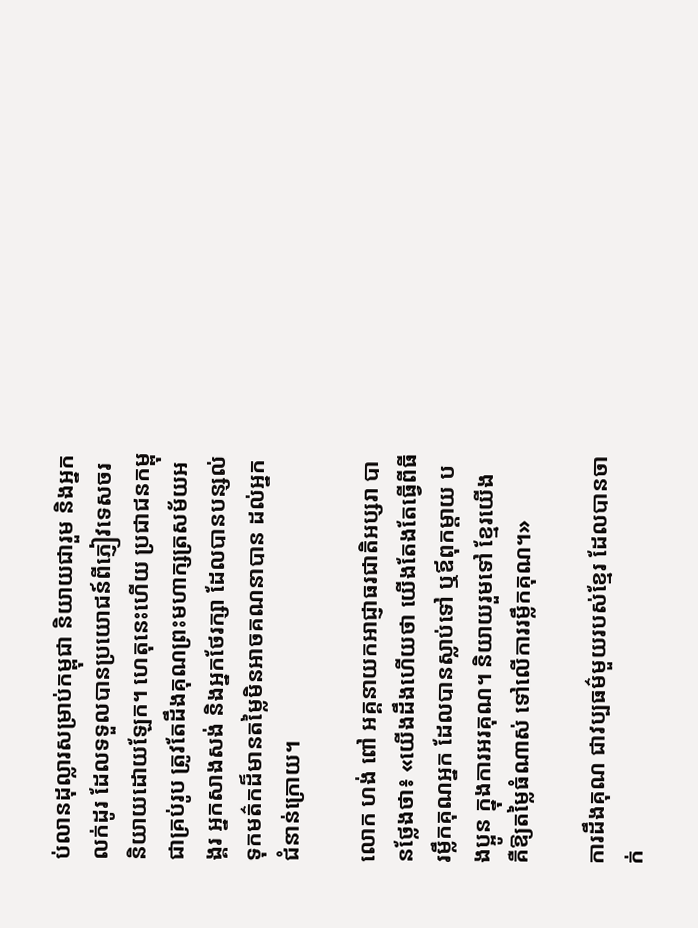ប់លានដុល្លារសម្រាប់កម្ពុជា និយាយជារួម និងអ្នកលក់ដូរ ដែលទទួលបានប្រយោជន៍ពីភ្ញៀវទេសចរ និយាយដោយឡែក។ ហេតុនេះហើយ ប្រជាជនកម្ពុជាគ្រប់រូប ត្រូវតែដឹងគុណព្រះមហាក្សត្រសម័យអង្គរ អ្នកសាងសង់ និងអ្នកថែរក្សា ដែលបានបន្សល់ទុកមត៌កដ៏មានតម្លៃមិនអាចគណនាបាន ដល់អ្នកជំនាន់ក្រោយ។

លោក ហង់ ពៅ អគ្គនាយកអាជ្ញាធរជាតិអប្សរា បានថ្លែងថា៖ «យើងដឹងហើយថា យើងតែងតែធ្វើពីធីរម្លឹកគុណអ្នក ដែលបានស្លាប់ទៅ ឬឪពុកម្ដាយ បងប្អូន ក្នុងការអរគុណ។ និយាយរួមទៅ ខ្មែរយើង គឺឱ្យតម្លៃធំណាស់ ទៅលើការរម្លឹកគុណ។»

ការដឹងគុណ ជាវប្បធម៌មួយរបស់ខ្មែរ ដែលបានចាក់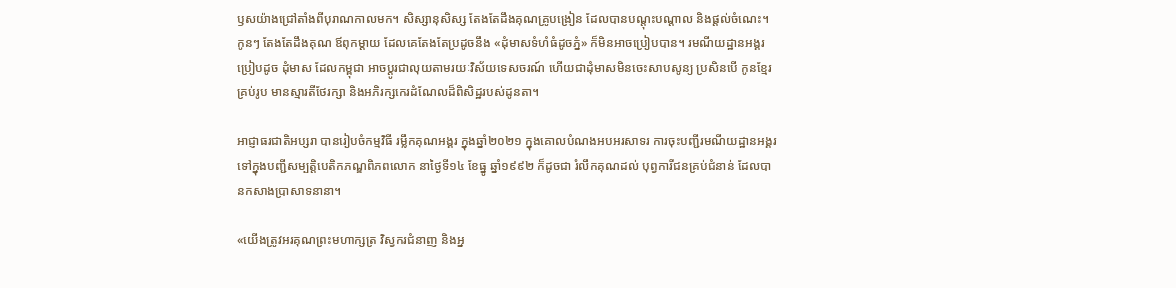ឫសយ៉ាងជ្រៅតាំងពីបុរាណកាលមក។ សិស្សានុសិស្ស តែងតែដឹងគុណគ្រូបង្រៀន ដែលបានបណ្ដុះបណ្ដាល និងផ្ដល់ចំណេះ។ កូនៗ តែងតែដឹងគុណ ឪពុកម្ដាយ ដែលគេតែងតែប្រដូចនឹង «ដុំមាសទំហំធំដូចភ្នំ» ក៏មិនអាចប្រៀបបាន។ រមណីយដ្ឋានអង្គរ ប្រៀបដូច ដុំមាស ដែលកម្ពុជា អាចប្ដូរជាលុយតាមរយៈវិស័យទេសចរណ៍ ហើយជាដុំមាសមិនចេះសាបសូន្យ ប្រសិនបើ កូនខ្មែរគ្រប់រូប មានស្មារតីថែរក្សា និងអភិរក្សកេរដំណែលដ៏ពិសិដ្ឋរបស់ដូនតា។

អាជ្ញាធរជាតិអប្សរា បានរៀបចំកម្មវិធី រម្លឹកគុណអង្គរ ក្នុងឆ្នាំ២០២១ ក្នុងគោលបំណងអបអរសាទរ ការចុះបញ្ជីរមណីយដ្ឋានអង្គរ ទៅក្នុងបញ្ជីសម្បត្តិបេតិកភណ្ឌពិភពលោក នាថ្ងៃទី១៤ ខែធ្នូ ឆ្នាំ១៩៩២ ក៏ដូចជា រំលឹកគុណដល់ បុព្វការីជនគ្រប់ជំនាន់ ដែលបានកសាងប្រាសាទនានា។

«យើងត្រូវអរគុណព្រះមហាក្សត្រ វិស្វករជំនាញ និងអ្ន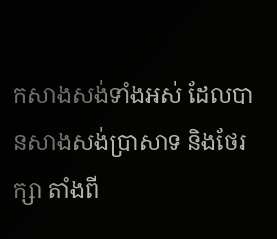កសាងសង់ទាំងអស់ ដែលបានសាងសង់ប្រាសាទ និងថែរក្សា តាំងពី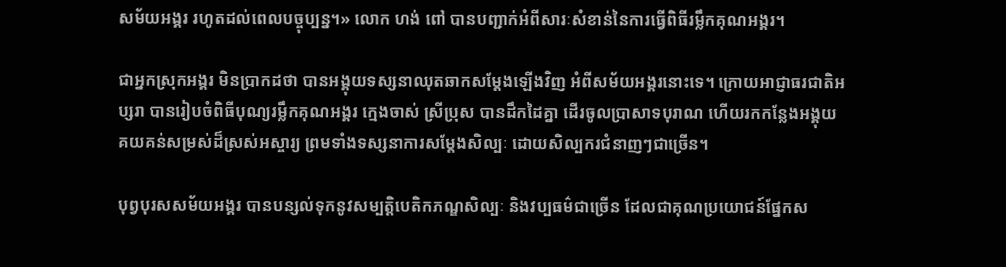សម័យអង្គរ រហូតដល់ពេលបច្ចុប្បន្ន។» លោក ហង់ ពៅ បានបញ្ជាក់អំពីសារៈសំខាន់នៃការធ្វើពិធីរម្លឹកគុណអង្គរ។

ជាអ្នកស្រុកអង្គរ មិនប្រាកដថា បានអង្គុយទស្សនាឈុតឆាកសម្ដែងឡើងវិញ អំពីសម័យអង្គរនោះទេ។ ក្រោយអាជ្ញាធរជាតិអប្សរា បានរៀបចំពិធីបុណ្យរម្លឹកគុណអង្គរ ក្មេងចាស់ ស្រីប្រុស បានដឹកដៃគ្នា ដើរចូលប្រាសាទបុរាណ ហើយរកកន្លែងអង្គុយ គយគន់សម្រស់ដ៏ស្រស់អស្ចារ្យ ព្រមទាំងទស្សនាការសម្ដែងសិល្បៈ ដោយសិល្បករជំនាញៗជាច្រើន។

បុព្វបុរសសម័យអង្គរ បានបន្សល់ទុកនូវសម្បត្តិបេតិកភណ្ឌសិល្បៈ និងវប្បធម៌ជាច្រើន ដែលជាគុណប្រយោជន៍ផ្នែកស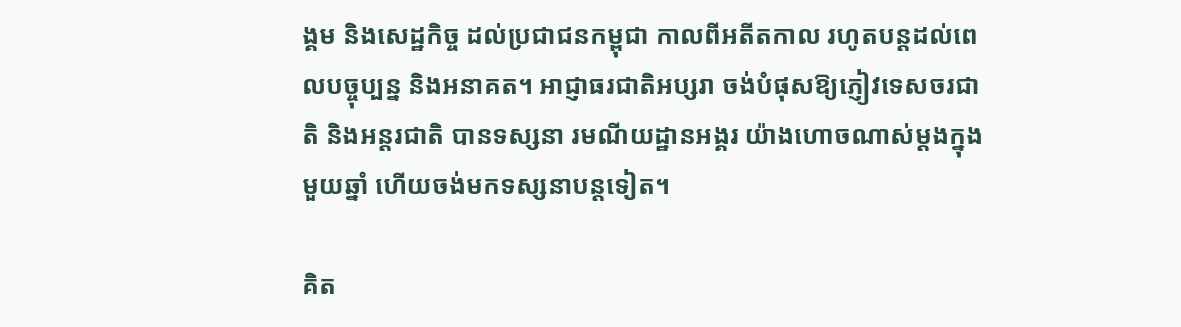ង្គម និងសេដ្ឋកិច្ច ដល់ប្រជាជនកម្ពុជា កាលពីអតីតកាល រហូតបន្តដល់ពេលបច្ចុប្បន្ន និងអនាគត។ អាជ្ញាធរជាតិអប្សរា ចង់បំផុសឱ្យភ្ញៀវទេសចរជាតិ និងអន្តរជាតិ បានទស្សនា រមណីយដ្ឋានអង្គរ យ៉ាងហោចណាស់ម្ដងក្នុងមួយឆ្នាំ ហើយចង់មកទស្សនាបន្តទៀត។

គិត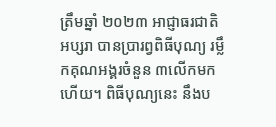ត្រឹមឆ្នាំ ២០២៣ អាជ្ញាធរជាតិអប្សរា បានប្រារព្វពិធីបុណ្យ រម្លឹកគុណអង្គរចំនួន ៣លើកមកហើយ។ ពិធីបុណ្យនេះ នឹងប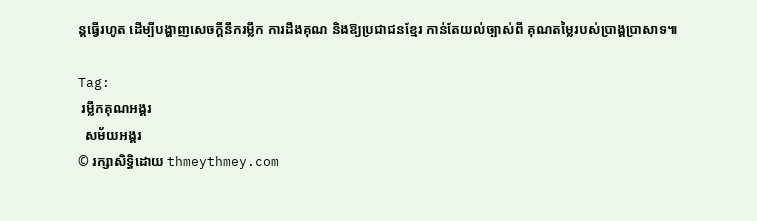ន្តធ្វើរហូត ដើម្បីបង្ហាញសេចក្ដីនឹករម្លឹក ការដឹងគុណ និងឱ្យប្រជាជនខ្មែរ កាន់តែយល់ច្បាស់ពី គុណតម្លៃរបស់ប្រាង្គប្រាសាទ៕

Tag:
 រម្លឹកគុណអង្គរ
  សម័យអង្គរ
© រក្សាសិទ្ធិដោយ thmeythmey.com